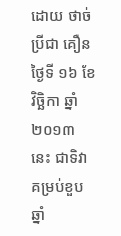ដោយ ថាច់ ប្រីជា គឿន
ថ្ងៃទី ១៦ ខែវិច្ឆិកា ឆ្នាំ ២០១៣ នេះ ជាទិវាគម្រប់ខួបឆ្នាំ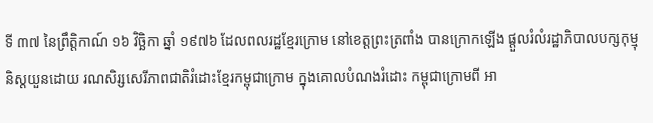ទី ៣៧ នៃព្រឹត្តិកាណ៍ ១៦ វិច្ឆិកា ឆ្នាំ ១៩៧៦ ដែលពលរដ្ឋខ្មែរក្រោម នៅខេត្តព្រះត្រពាំង បានក្រោកឡើង ផ្តួលរំលំរដ្ឋាភិបាលបក្សកុម្មុនិស្តយួនដោយ រណសិរ្សសេរីភាពជាតិរំដោះខ្មែរកម្ពុជាក្រោម ក្នុងគោលបំណងរំដោះ កម្ពុជាក្រោមពី អា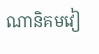ណានិគមវៀ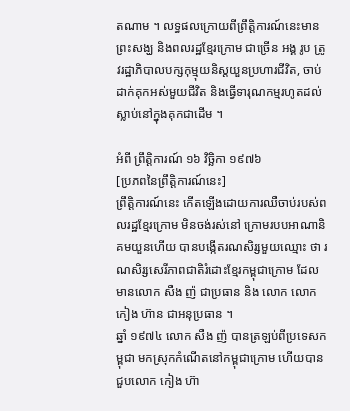តណាម ។ លទ្ធផលក្រោយពីព្រឹត្តិការណ៍នេះមានព្រះសង្ឃ និងពលរដ្ឋខ្មែរក្រោម ជាច្រើន អង្គ រូប ត្រូវរដ្ឋាភិបាលបក្សកុម្មុយនិស្តយួនប្រហារជីវិត, ចាប់ដាក់គុកអស់មួយជីវិត និងធ្វើទារុណកម្មរហូតដល់ស្លាប់នៅក្នុងគុកជាដើម ។

អំពី ព្រឹត្តិការណ៍ ១៦ វិច្ឆិកា ១៩៧៦
[ប្រភពនៃព្រឹត្តិការណ៍នេះ]
ព្រឹត្តិការណ៍នេះ កើតឡើងដោយការឈឺចាប់របស់ពលរដ្ឋខ្មែរក្រោម មិនចង់រស់នៅ ក្រោមរបបអាណានិគមយួនហើយ បានបង្កើតរណសិរ្សមួយឈ្មោះ ថា រណសិរ្សសេរីភាពជាតិរំដោះខ្មែរកម្ពុជាក្រោម ដែលមានលោក សឺង ញ៉ ជាប្រធាន និង លោក លោក កៀង ហ៊ាន ជាអនុប្រធាន ។
ឆ្នាំ ១៩៧៤ លោក សឺង ញ៉ បានត្រឡប់ពីប្រទេសកម្ពុជា មកស្រុកកំណើតនៅកម្ពុជាក្រោម ហើយបានជួបលោក កៀង ហ៊ា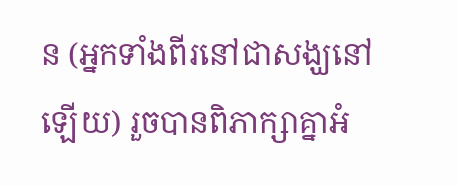ន (អ្នកទាំងពីរនៅជាសង្ឃនៅឡើយ) រួចបានពិភាក្សាគ្នាអំ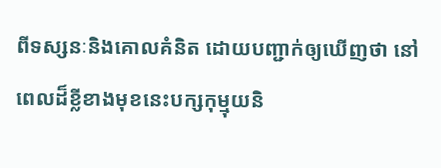ពីទស្សនៈនិងគោលគំនិត ដោយបញ្ជាក់ឲ្យឃើញថា នៅពេលដ៏ខ្លីខាងមុខនេះបក្សកុម្មុយនិ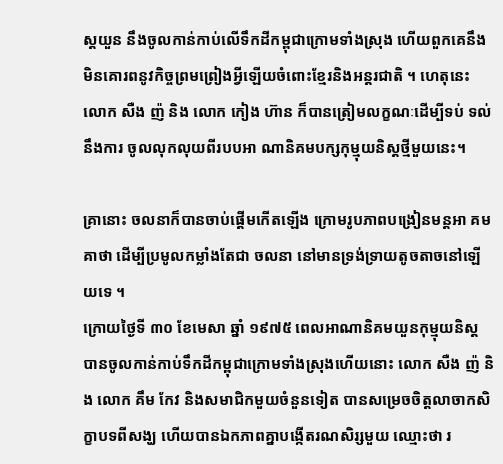ស្តយួន នឹងចូលកាន់កាប់លើទឹកដីកម្ពុជាក្រោមទាំងស្រុង ហើយពួកគេនឹងមិនគោរពនូវកិច្ចព្រមព្រៀងអ្វីឡើយចំពោះខ្មែរនិងអន្តរជាតិ ។ ហេតុនេះ លោក សឺង ញ៉ និង លោក កៀង ហ៊ាន ក៏បានត្រៀមលក្ខណៈដើម្បីទប់ ទល់នឹងការ ចូលលុកលុយពីរបបអា ណានិគមបក្សកុម្មុយនិស្តថ្មីមួយនេះ។

គ្រានោះ ចលនាក៏បានចាប់ផ្តើមកើតឡើង ក្រោមរូបភាពបង្រៀនមន្តអា គមគាថា ដើម្បីប្រមូលកម្លាំងតែជា ចលនា នៅមានទ្រង់ទ្រាយតូចតាចនៅឡើយទេ ។
ក្រោយថ្ងៃទី ៣០ ខែមេសា ឆ្នាំ ១៩៧៥ ពេលអាណានិគមយួនកុម្មុយនិស្ត បានចូលកាន់កាប់ទឹកដីកម្ពុជាក្រោមទាំងស្រុងហើយនោះ លោក សឺង ញ៉ និង លោក គឹម កែវ និងសមាជិកមួយចំនួនទៀត បានសម្រេចចិត្តលាចាកសិក្ខាបទពីសង្ឃ ហើយបានឯកភាពគ្នាបង្កើតរណសិរ្សមួយ ឈ្មោះថា រ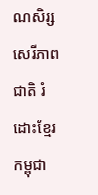ណសិរ្សសេរីភាពជាតិ រំដោះខ្មែរកម្ពុជា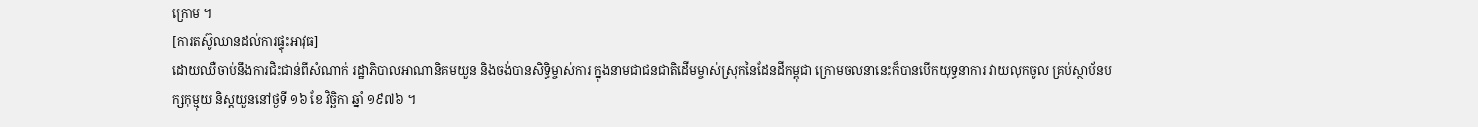ក្រោម ។
[ការតស៊ូឈានដល់ការផ្ទុះអាវុធ]
ដោយឈឺចាប់នឹងការជិះជាន់ពីសំណាក់ រដ្ឋាភិបាលអាណានិគមយួន និងចង់បានសិទ្ធិម្ចាស់ការ ក្នុងនាមជាជនជាតិដើមម្ចាស់ស្រុកនៃដែនដីកម្ពុជា ក្រោមចលនានេះក៏បានបើកយុទ្ធនាការ វាយលុកចូល គ្រប់ស្ថាប័នបក្សកុម្មុយ និស្តយួននៅថ្ងទី ១៦ ខែ វិច្ឆិកា ឆ្នាំ ១៩៧៦ ។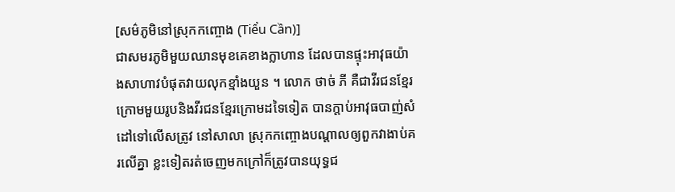[សម៌ភូមិនៅស្រុកកញ្ចោង (Tiểu Cần)]
ជាសមរភូមិមួយឈានមុខគេខាងក្លាហាន ដែលបានផ្ទុះអាវុធយ៉ាងសាហាវបំផុតវាយលុកខ្មាំងយួន ។ លោក ថាច់ ភី គឺជាវីរជនខ្មែរក្រោមមួយរូបនិងវីរជនខ្មែរក្រោមដទៃទៀត បានក្តាប់អាវុធបាញ់សំដៅទៅលើសត្រូវ នៅសាលា ស្រុកកញ្ចោងបណ្តាលឲ្យពួកវាងាប់គរលើគ្នា ខ្លះទៀតរត់ចេញមកក្រៅក៏ត្រូវបានយុទ្ធជ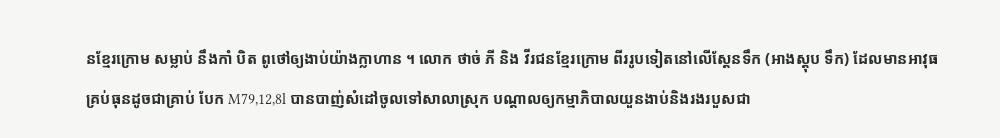នខ្មែរក្រោម សម្លាប់ នឹងកាំ បិត ពូថៅឲ្យងាប់យ៉ាងក្លាហាន ។ លោក ថាច់ ភី និង វីរជនខ្មែរក្រោម ពីររូបទៀតនៅលើស្តែនទឹក (អាងស្តុប ទឹក) ដែលមានអាវុធគ្រប់ធុនដូចជាគ្រាប់ បែក M79,12,8l បានបាញ់សំដៅចូលទៅសាលាស្រុក បណ្តាលឲ្យកម្មាភិបាលយួនងាប់និងរងរបួសជា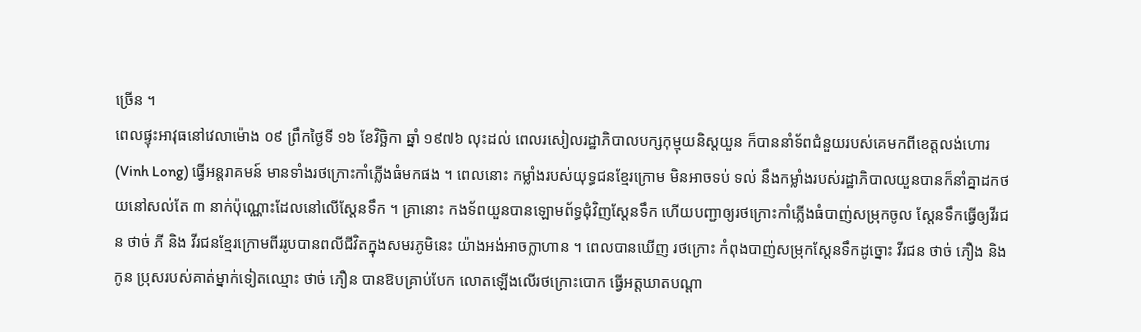ច្រើន ។
ពេលផ្ទុះអាវុធនៅវេលាម៉ោង ០៩ ព្រឹកថ្ងៃទី ១៦ ខែវិច្ឆិកា ឆ្នាំ ១៩៧៦ លុះដល់ ពេលរសៀលរដ្ឋាភិបាលបក្សកុម្មុយនិស្តយួន ក៏បាននាំទ័ពជំនួយរបស់គេមកពីខេត្តលង់ហោរ (Vinh Long) ធ្វើអន្តរាគមន៍ មានទាំងរថក្រោះកាំភ្លើងធំមកផង ។ ពេលនោះ កម្លាំងរបស់យុទ្ធជនខ្មែរក្រោម មិនអាចទប់ ទល់ នឹងកម្លាំងរបស់រដ្ឋាភិបាលយួនបានក៏នាំគ្នាដកថយនៅសល់តែ ៣ នាក់ប៉ុណ្ណោះដែលនៅលើស្តែនទឹក ។ គ្រានោះ កងទ័ពយួនបានឡោមព័ទ្ធជុំវិញស្តែនទឹក ហើយបញ្ជាឲ្យរថក្រោះកាំភ្លើងធំបាញ់សម្រុកចូល ស្តែនទឹកធ្វើឲ្យវីរជន ថាច់ ភី និង វីរជនខ្មែរក្រោមពីររូបបានពលីជីវិតក្នុងសមរភូមិនេះ យ៉ាងអង់អាចក្លាហាន ។ ពេលបានឃើញ រថក្រោះ កំពុងបាញ់សម្រុកស្តែនទឹកដូច្នោះ វីរជន ថាច់ ភឿង និងកូន ប្រុសរបស់គាត់ម្នាក់ទៀតឈ្មោះ ថាច់ ភឿន បានឱបគ្រាប់បែក លោតឡើងលើរថក្រោះបោក ធ្វើអត្តឃាតបណ្តា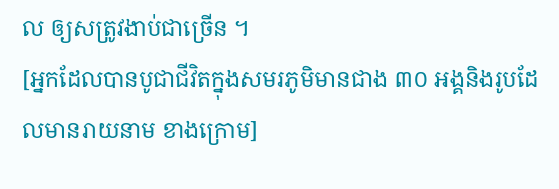ល ឲ្យសត្រូវងាប់ជាច្រើន ។
[អ្នកដែលបានបូជាជីវិតក្នុងសមរភូមិមានជាង ៣០ អង្គនិងរូបដែលមានរាយនាម ខាងក្រោម]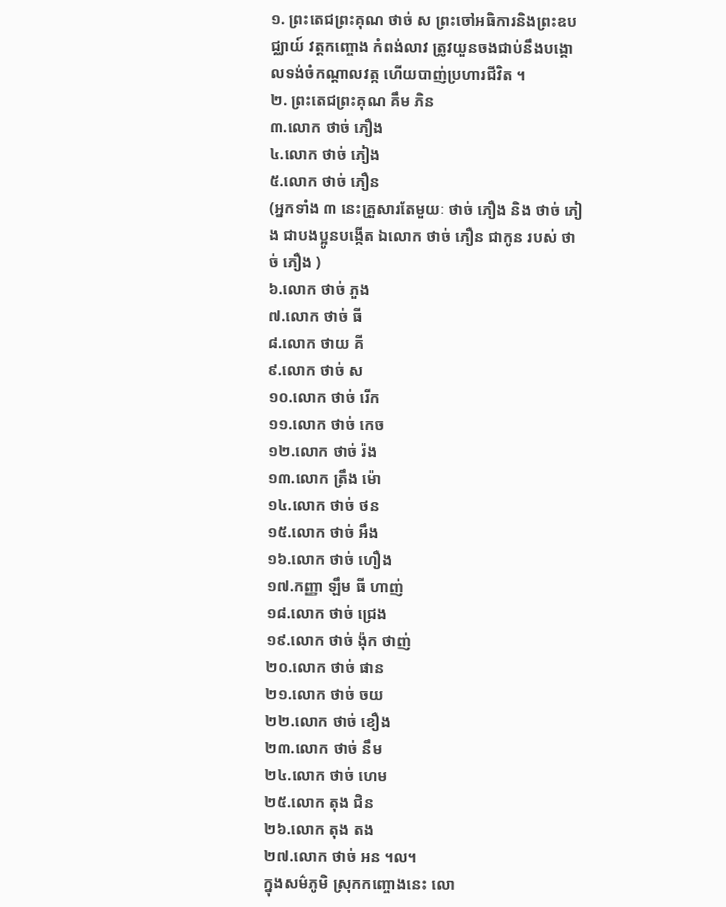១. ព្រះតេជព្រះគុណ ថាច់ ស ព្រះចៅអធិការនិងព្រះឧបជ្ឈាយ៍ វត្តកញ្ចោង កំពង់លាវ ត្រូវយួនចងជាប់នឹងបង្គោលទង់ចំកណ្តាលវត្ក ហើយបាញ់ប្រហារជីវិត ។
២. ព្រះតេជព្រះគុណ គឹម ភិន
៣.លោក ថាច់ ភឿង
៤.លោក ថាច់ ភៀង
៥.លោក ថាច់ ភឿន
(អ្នកទាំង ៣ នេះគ្រួសារតែមួយៈ ថាច់ ភឿង និង ថាច់ ភៀង ជាបងប្អូនបង្កើត ឯលោក ថាច់ ភឿន ជាកូន របស់ ថាច់ ភឿង )
៦.លោក ថាច់ ភួង
៧.លោក ថាច់ ធី
៨.លោក ថាយ គី
៩.លោក ថាច់ ស
១០.លោក ថាច់ រើក
១១.លោក ថាច់ កេច
១២.លោក ថាច់ រ៉ង
១៣.លោក ត្រឹង ម៉ោ
១៤.លោក ថាច់ ថន
១៥.លោក ថាច់ អឹង
១៦.លោក ថាច់ ហឿង
១៧.កញ្ញា ឡឹម ធី ហាញ់
១៨.លោក ថាច់ ជ្រេង
១៩.លោក ថាច់ ង៉ុក ថាញ់
២០.លោក ថាច់ ផាន
២១.លោក ថាច់ ចយ
២២.លោក ថាច់ ខឿង
២៣.លោក ថាច់ នឹម
២៤.លោក ថាច់ ហេម
២៥.លោក តុង ជិន
២៦.លោក តុង តង
២៧.លោក ថាច់ អន ។ល។
ក្នុងសម៌ភូមិ ស្រុកកញ្ចោងនេះ លោ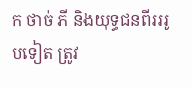ក ថាច់ ភី និងយុទ្ធជនពីរររូបទៀត ត្រូវ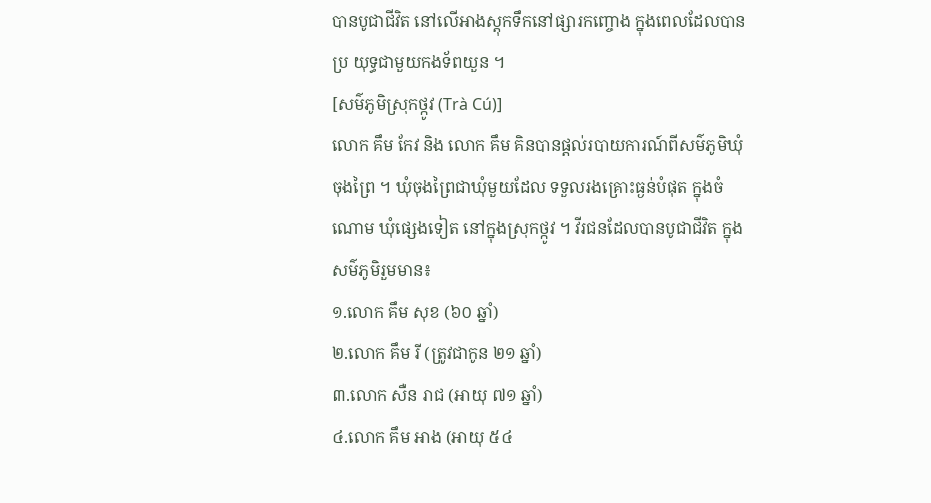បានបូជាជីវិត នៅលើអាងស្តុកទឹកនៅផ្សារកញ្ចោង ក្នុងពេលដែលបានប្រ យុទ្ធជាមួយកងទ័ពយួន ។
[សម៌ភូមិស្រុកថ្កូវ (Trà Cú)]
លោក គឹម កែវ និង លោក គឹម គិនបានផ្តល់របាយការណ៍ពីសម៌ភូមិឃុំ ចុងព្រៃ ។ ឃុំចុងព្រៃជាឃុំមួយដែល ទទួលរងគ្រោះធ្ងន់បំផុត ក្នុងចំណោម ឃុំផ្សេងទៀត នៅក្នុងស្រុកថ្កូវ ។ វីរជនដែលបានបូជាជីវិត ក្នុងសម៌ភូមិរួមមាន៖
១.លោក គឹម សុខ (៦០ ឆ្នាំ)
២.លោក គឹម រី (ត្រូវជាកូន ២១ ឆ្នាំ)
៣.លោក សឺន រាជ (អាយុ ៧១ ឆ្នាំ)
៤.លោក គឹម អាង (អាយុ ៥៤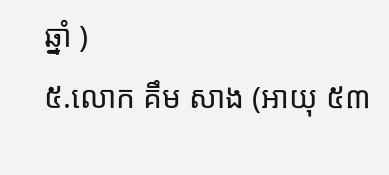ឆ្នាំ )
៥.លោក គឹម សាង (អាយុ ៥៣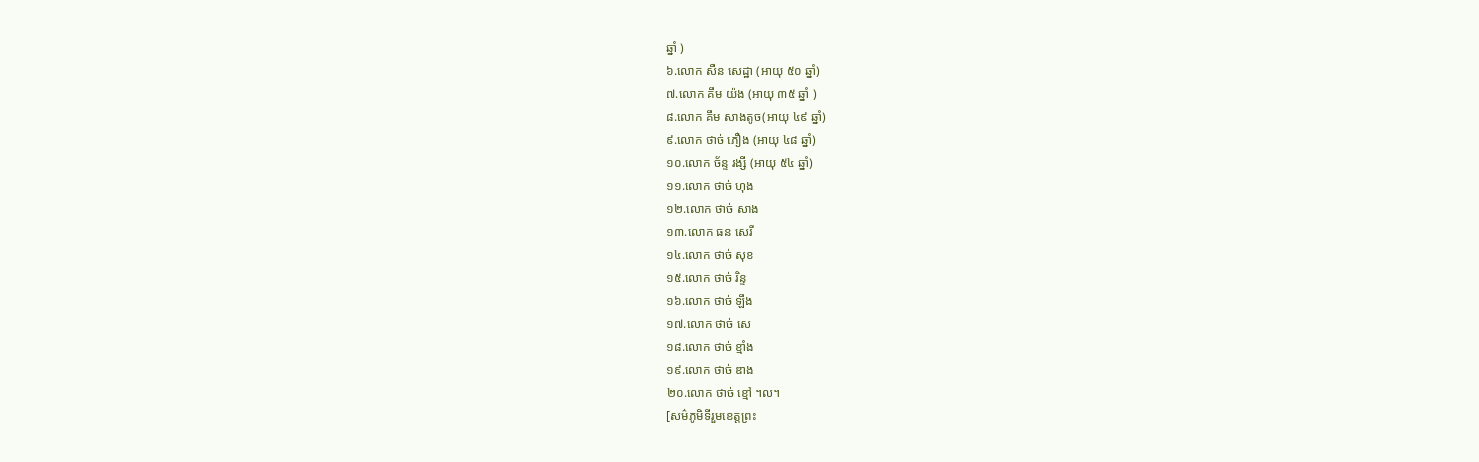ឆ្នាំ )
៦.លោក សឺន សេដ្ឋា (អាយុ ៥០ ឆ្នាំ)
៧.លោក គឹម យ៉ង (អាយុ ៣៥ ឆ្នាំ )
៨.លោក គឹម សាងតូច(អាយុ ៤៩ ឆ្នាំ)
៩.លោក ថាច់ ភឿង (អាយុ ៤៨ ឆ្នាំ)
១០.លោក ច័ន្ទ រង្សី (អាយុ ៥៤ ឆ្នាំ)
១១.លោក ថាច់ ហុង
១២.លោក ថាច់ សាង
១៣.លោក ធន សេរី
១៤.លោក ថាច់ សុខ
១៥.លោក ថាច់ រិន្ទ
១៦.លោក ថាច់ ឡឹង
១៧.លោក ថាច់ សេ
១៨.លោក ថាច់ ខ្មាំង
១៩.លោក ថាច់ ឌាង
២០.លោក ថាច់ ខ្មៅ ។ល។
[សម៌ភូមិទីរួមខេត្តព្រះ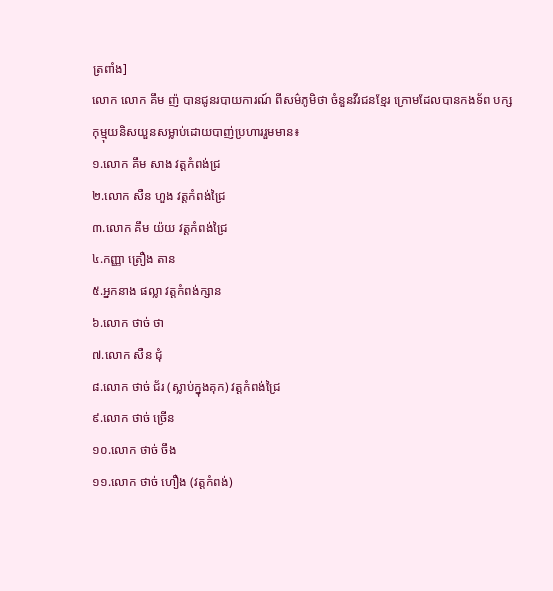ត្រពាំង]
លោក លោក គឹម ញ៉ បានជូនរបាយការណ៍ ពីសម៌ភូមិថា ចំនួនវីរជនខ្មែរ ក្រោមដែលបានកងទ័ព បក្សកុម្មុយនិសយួនសម្លាប់ដោយបាញ់ប្រហាររួមមាន៖
១.លោក គឹម សាង វត្តកំពង់ជ្រ
២.លោក សឺន ហួង វត្តកំពង់ជ្រៃ
៣.លោក គឹម យ៉យ វត្តកំពង់ជ្រៃ
៤.កញ្ញា ត្រឿង តាន
៥.អ្នកនាង ផល្លា វត្តកំពង់ក្សាន
៦.លោក ថាច់ ថា
៧.លោក សឺន ជុំ
៨.លោក ថាច់ ជ័រ (ស្លាប់ក្នុងគុក) វត្តកំពង់ជ្រៃ
៩.លោក ថាច់ ច្រើន
១០.លោក ថាច់ ចឹង
១១.លោក ថាច់ ហឿង (វត្តកំពង់)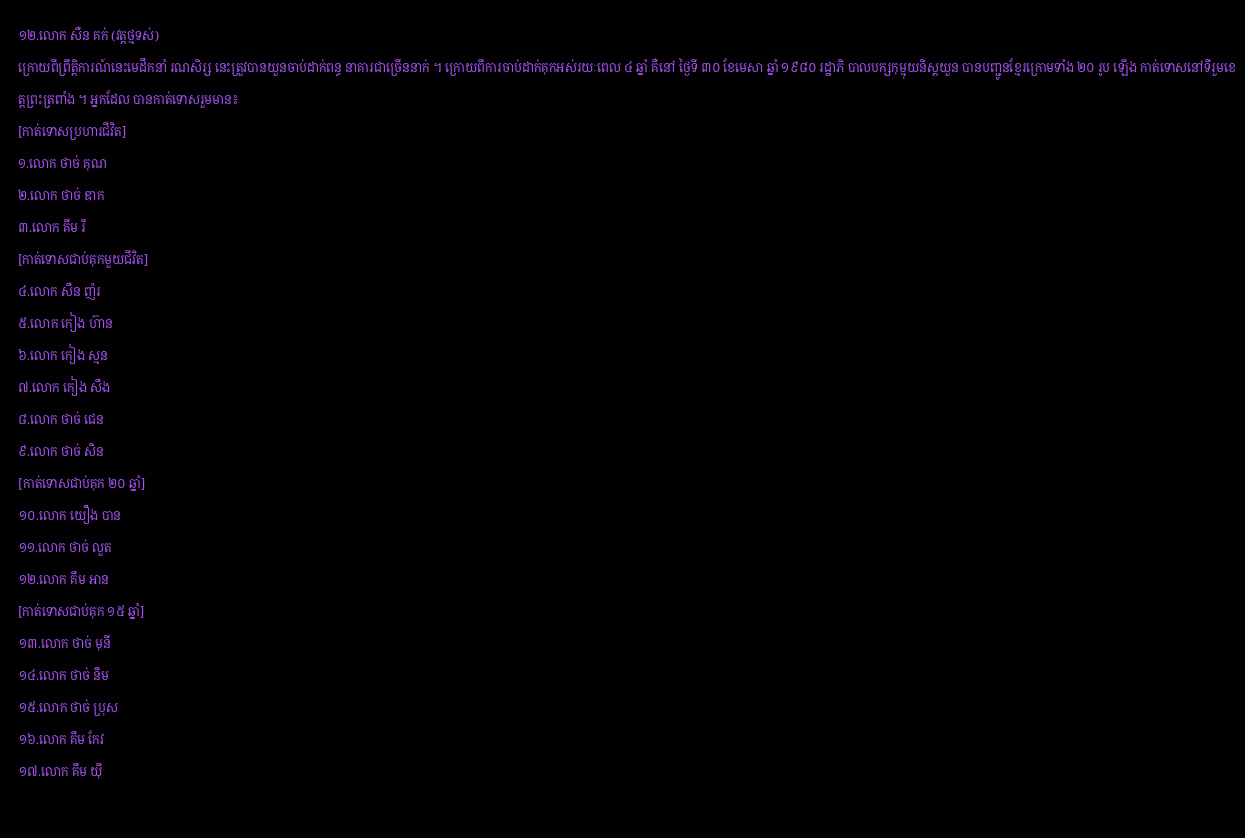១២.លោក សឺន គក់ (វត្តថ្មទស់)
ក្រោយពីព្រឹត្តិការណ៍នេះមេដឹកនាំ រណសិរ្ស នេះត្រួវបានយួនចាប់ដាក់ពន្ធ នាគារជាច្រើននាក់ ។ ក្រោយពីការចាប់ដាក់គុកអស់រយៈពេល ៤ ឆ្នាំ គឺនៅ ថ្ងៃទី ៣០ ខែមេសា ឆ្នាំ ១៩៨០ រដ្ឋាភិ បាលបក្សកុម្មុយនិស្តយួន បានបញ្ជូនខ្មែរក្រោមទាំង ២០ រូប ឡើង កាត់ទោសនៅទីរួមខេត្តព្រះត្រពាំង ។ អ្នកដែល បានកាត់ទោសរួមមាន៖
[កាត់ទោសប្រហារជីវិត]
១.លោក ថាច់ គុណ
២.លោក ថាច់ ឌាក
៣.លោក គឹម រី
[កាត់ទោសជាប់គុកមួយជីវិត]
៤.លោក សឺន ញ៉រ
៥.លោក កៀង ហ៊ាន
៦.លោក កៀង ស្មន
៧.លោក កៀង សឺង
៨.លោក ថាច់ ជេន
៩.លោក ថាច់ សិន
[កាត់ទោសជាប់គុក ២០ ឆ្នាំ]
១០.លោក យឿង បាន
១១.លោក ថាច់ លួត
១២.លោក គឹម អាន
[កាត់ទោសជាប់គុក ១៥ ឆ្នាំ]
១៣.លោក ថាច់ មុនី
១៤.លោក ថាច់ នឹម
១៥.លោក ថាច់ ប្រុស
១៦.លោក គឹម កែវ
១៧.លោក គឹម យ៉ឹ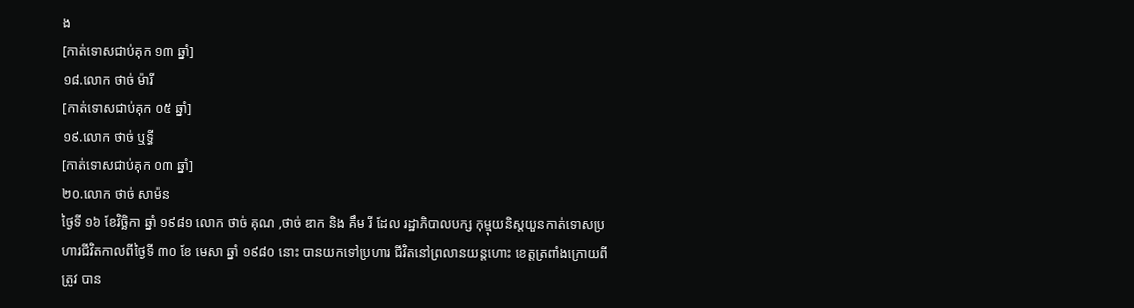ង
[កាត់ទោសជាប់គុក ១៣ ឆ្នាំ]
១៨.លោក ថាច់ ម៉ារី
[កាត់ទោសជាប់គុក ០៥ ឆ្នាំ]
១៩.លោក ថាច់ ឬទ្ធី
[កាត់ទោសជាប់គុក ០៣ ឆ្នាំ]
២០.លោក ថាច់ សាម៉ន
ថ្ងៃទី ១៦ ខែវិច្ឆិកា ឆ្នាំ ១៩៨១ លោក ថាច់ គុណ ,ថាច់ ឌាក និង គឹម រី ដែល រដ្ឋាភិបាលបក្ស កុម្មុយនិស្តយួនកាត់ទោសប្រហារជីវិតកាលពីថ្ងៃទី ៣០ ខែ មេសា ឆ្នាំ ១៩៨០ នោះ បានយកទៅប្រហារ ជីវិតនៅព្រលានយន្តហោះ ខេត្តត្រពាំងក្រោយពីត្រូវ បាន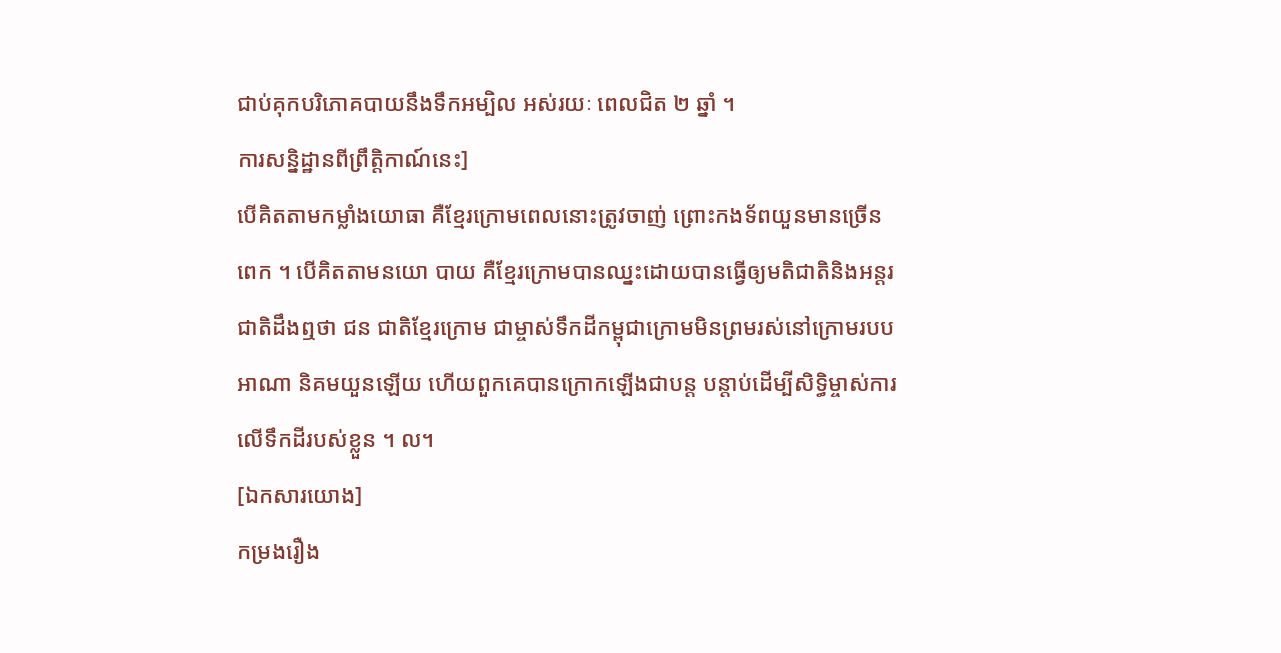ជាប់គុកបរិភោគបាយនឹងទឹកអម្បិល អស់រយៈ ពេលជិត ២ ឆ្នាំ ។
ការសន្និដ្ឋានពីព្រឹត្តិកាណ៍នេះ]
បើគិតតាមកម្លាំងយោធា គឺខ្មែរក្រោមពេលនោះត្រូវចាញ់ ព្រោះកងទ័ពយួនមានច្រើនពេក ។ បើគិតតាមនយោ បាយ គឺខ្មែរក្រោមបានឈ្នះដោយបានធ្វើឲ្យមតិជាតិនិងអន្តរជាតិដឹងឮថា ជន ជាតិខ្មែរក្រោម ជាម្ចាស់ទឹកដីកម្ពុជាក្រោមមិនព្រមរស់នៅក្រោមរបបអាណា និគមយួនឡើយ ហើយពួកគេបានក្រោកឡើងជាបន្ត បន្តាប់ដើម្បីសិទ្ធិម្ចាស់ការលើទឹកដីរបស់ខ្លួន ។ ល។
[ឯកសារយោង]
កម្រងរឿង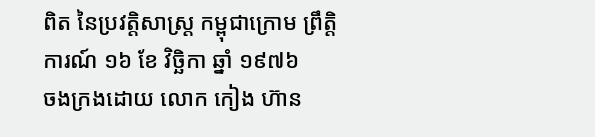ពិត នៃប្រវត្តិសាស្ត្រ កម្ពុជាក្រោម ព្រឹត្តិការណ៍ ១៦ ខែ វិច្ឆិកា ឆ្នាំ ១៩៧៦
ចងក្រងដោយ លោក កៀង ហ៊ាន